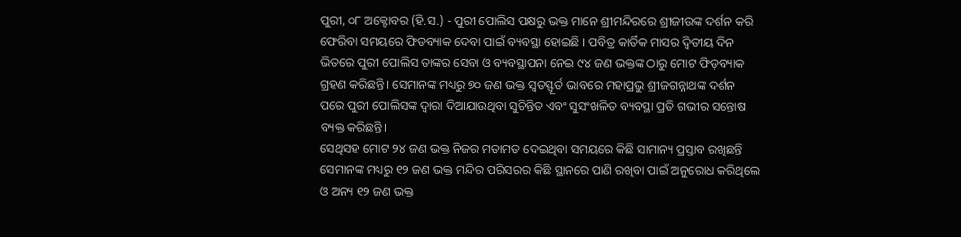ପୁରୀ, ୦୮ ଅକ୍ଟୋବର (ହି.ସ.) - ପୁରୀ ପୋଲିସ ପକ୍ଷରୁ ଭକ୍ତ ମାନେ ଶ୍ରୀମନ୍ଦିରରେ ଶ୍ରୀଜୀଉଙ୍କ ଦର୍ଶନ କରି ଫେରିବା ସମୟରେ ଫିଡବ୍ୟାକ ଦେବା ପାଇଁ ବ୍ୟବସ୍ଥା ହୋଇଛି । ପବିତ୍ର କାର୍ତିକ ମାସର ଦ୍ୱିତୀୟ ଦିନ ଭିତରେ ପୁରୀ ପୋଲିସ ତାଙ୍କର ସେବା ଓ ବ୍ୟବସ୍ଥାପନା ନେଇ ୯୪ ଜଣ ଭକ୍ତଙ୍କ ଠାରୁ ମୋଟ ଫିଡ଼ବ୍ୟାକ ଗ୍ରହଣ କରିଛନ୍ତି। ସେମାନଙ୍କ ମଧ୍ୟରୁ ୭୦ ଜଣ ଭକ୍ତ ସ୍ୱତସ୍ଫୂର୍ତ ଭାବରେ ମହାପ୍ରଭୁ ଶ୍ରୀଜଗନ୍ନାଥଙ୍କ ଦର୍ଶନ ପରେ ପୁରୀ ପୋଲିସଙ୍କ ଦ୍ୱାରା ଦିଆଯାଉଥିବା ସୁଚିନ୍ତିତ ଏବଂ ସୁସଂଖଳିତ ବ୍ୟବସ୍ଥା ପ୍ରତି ଗଭୀର ସନ୍ତୋଷ ବ୍ୟକ୍ତ କରିଛନ୍ତି।
ସେଥିସହ ମୋଟ ୨୪ ଜଣ ଭକ୍ତ ନିଜର ମତାମତ ଦେଇଥିବା ସମୟରେ କିଛି ସାମାନ୍ୟ ପ୍ରସ୍ତାବ ରଖିଛନ୍ତି ସେମାନଙ୍କ ମଧ୍ୟରୁ ୧୨ ଜଣ ଭକ୍ତ ମନ୍ଦିର ପରିସରର କିଛି ସ୍ଥାନରେ ପାଣି ରଖିବା ପାଇଁ ଅନୁରୋଧ କରିଥିଲେ ଓ ଅନ୍ୟ ୧୨ ଜଣ ଭକ୍ତ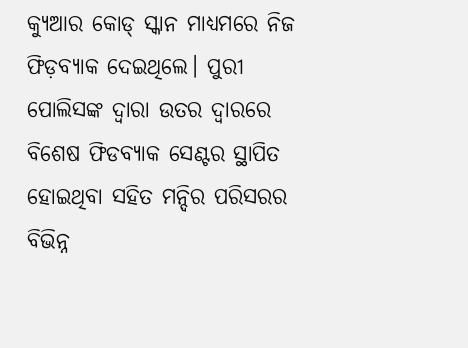କ୍ୟୁଆର କୋଡ୍ ସ୍କାନ ମାଧ୍ୟମରେ ନିଜ ଫିଡ଼ବ୍ୟାକ ଦେଇଥିଲେ। ପୁରୀ ପୋଲିସଙ୍କ ଦ୍ୱାରା ଉତର ଦ୍ୱାରରେ ବିଶେଷ ଫିଡବ୍ୟାକ ସେଣ୍ଟର ସ୍ଥାପିତ ହୋଇଥିବା ସହିତ ମନ୍ଦିର ପରିସରର ବିଭିନ୍ନ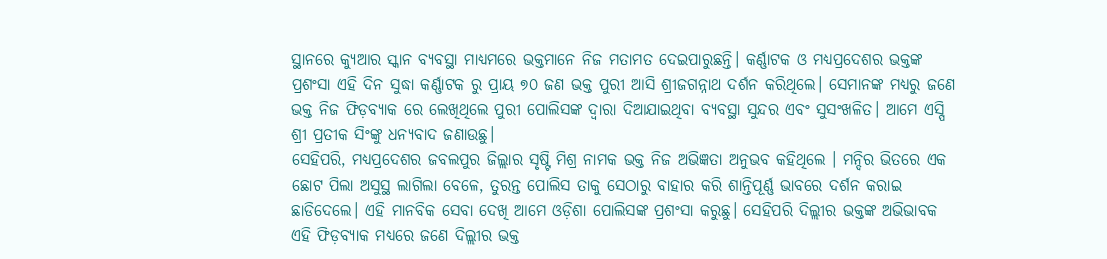ସ୍ଥାନରେ କ୍ୟୁଆର ସ୍କାନ ବ୍ୟବସ୍ଥା ମାଧ୍ୟମରେ ଭକ୍ତମାନେ ନିଜ ମତାମତ ଦେଇପାରୁଛନ୍ତି। କର୍ଣ୍ଣାଟକ ଓ ମଧ୍ୟପ୍ରଦେଶର ଭକ୍ତଙ୍କ ପ୍ରଶଂସା ଏହି ଦିନ ସୁଦ୍ଧା କର୍ଣ୍ଣାଟକ ରୁ ପ୍ରାୟ ୭୦ ଜଣ ଭକ୍ତ ପୁରୀ ଆସି ଶ୍ରୀଜଗନ୍ନାଥ ଦର୍ଶନ କରିଥିଲେ। ସେମାନଙ୍କ ମଧ୍ୟରୁ ଜଣେ ଭକ୍ତ ନିଜ ଫିଡ଼ବ୍ୟାକ ରେ ଲେଖିଥିଲେ ପୁରୀ ପୋଲିସଙ୍କ ଦ୍ୱାରା ଦିଆଯାଇଥିବା ବ୍ୟବସ୍ଥା ସୁନ୍ଦର ଏବଂ ସୁସଂଖଳିତ। ଆମେ ଏସ୍ପି ଶ୍ରୀ ପ୍ରତୀକ ସିଂଙ୍କୁ ଧନ୍ୟବାଦ ଜଣାଉଛୁ।
ସେହିପରି, ମଧ୍ୟପ୍ରଦେଶର ଜବଲପୁର ଜିଲ୍ଲାର ସୃଷ୍ଟି ମିଶ୍ର ନାମକ ଭକ୍ତ ନିଜ ଅଭିଜ୍ଞତା ଅନୁଭବ କହିଥିଲେ । ମନ୍ଦିର ଭିତରେ ଏକ ଛୋଟ ପିଲା ଅସୁସ୍ଥ ଲାଗିଲା ବେଳେ, ତୁରନ୍ତ ପୋଲିସ ତାକୁ ସେଠାରୁ ବାହାର କରି ଶାନ୍ତିପୂର୍ଣ୍ଣ ଭାବରେ ଦର୍ଶନ କରାଇ ଛାଡିଦେଲେ। ଏହି ମାନବିକ ସେବା ଦେଖି ଆମେ ଓଡ଼ିଶା ପୋଲିସଙ୍କ ପ୍ରଶଂସା କରୁଛୁ। ସେହିପରି ଦିଲ୍ଲୀର ଭକ୍ତଙ୍କ ଅଭିଭାବକ ଏହି ଫିଡ଼ବ୍ୟାକ ମଧ୍ୟରେ ଜଣେ ଦିଲ୍ଲୀର ଭକ୍ତ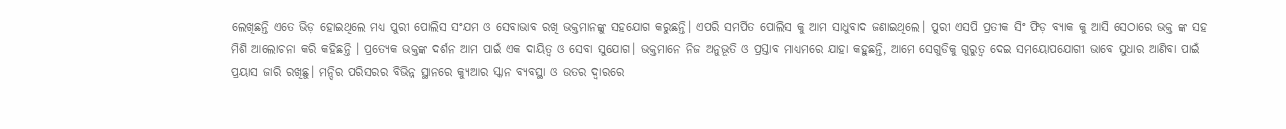ଲେଖିଛନ୍ତି ଏତେ ଭିଡ଼ ହୋଇଥିଲେ ମଧ୍ୟ ପୁରୀ ପୋଲିସ ସଂଯମ ଓ ସେବାଭାବ ରଖି ଭକ୍ତମାନଙ୍କୁ ସହଯୋଗ କରୁଛନ୍ତି। ଏପରି ସମର୍ପିତ ପୋଲିସ କୁ ଆମ ସାଧୁବାଦ ଜଣାଇଥିଲେ। ପୁରୀ ଏସପି ପ୍ରତୀକ ସିଂ ଫିଡ଼ ବ୍ୟାକ କୁ ଆସି ସେଠାରେ ଭକ୍ତ ଙ୍କ ସହ ମିଶି ଆଲୋଚନା କରି କହିଛନ୍ତି । ପ୍ରତ୍ୟେକ ଭକ୍ତଙ୍କ ଦର୍ଶନ ଆମ ପାଇଁ ଏକ ଦାୟିତ୍ୱ ଓ ସେବା ସୁଯୋଗ। ଭକ୍ତମାନେ ନିଜ ଅନୁଭୂତି ଓ ପ୍ରସ୍ତାବ ମାଧ୍ୟମରେ ଯାହା କହୁଛନ୍ତି, ଆମେ ସେଗୁଡିକୁ ଗୁରୁତ୍ୱ ଦେଇ ସମୟୋପଯୋଗୀ ଭାବେ ସୁଧାର ଆଣିବା ପାଇଁ ପ୍ରୟାସ ଜାରି ରଖିଛୁ। ମନ୍ଦିର ପରିସରର ବିଭିନ୍ନ ସ୍ଥାନରେ କ୍ୟୁଆର ସ୍କାନ ବ୍ୟବସ୍ଥା ଓ ଉତର ଦ୍ୱାରରେ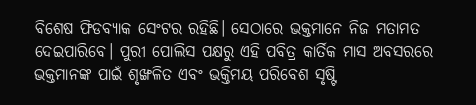ବିଶେଷ ଫିଡବ୍ୟାକ ସେଂଟର ରହିଛି। ସେଠାରେ ଭକ୍ତମାନେ ନିଜ ମତାମତ ଦେଇପାରିବେ। ପୁରୀ ପୋଲିସ ପକ୍ଷରୁ ଏହି ପବିତ୍ର କାର୍ତିକ ମାସ ଅବସରରେ ଭକ୍ତମାନଙ୍କ ପାଇଁ ଶୃଙ୍ଖଳିତ ଏବଂ ଭକ୍ତିମୟ ପରିବେଶ ସୃଷ୍ଟି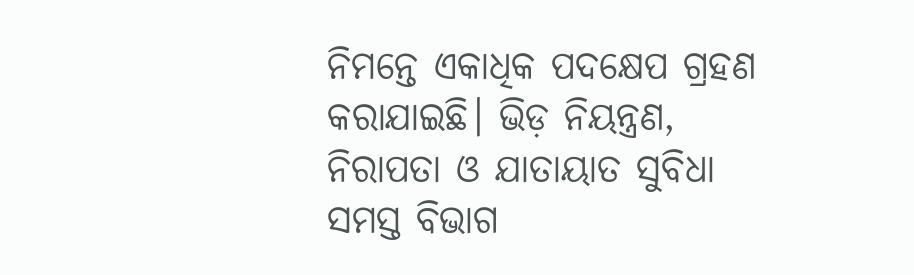ନିମନ୍ତେ ଏକାଧିକ ପଦକ୍ଷେପ ଗ୍ରହଣ କରାଯାଇଛି। ଭିଡ଼ ନିୟନ୍ତ୍ରଣ, ନିରାପତା ଓ ଯାତାୟାତ ସୁବିଧା ସମସ୍ତ ବିଭାଗ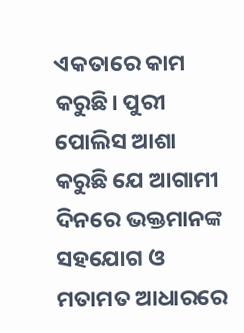ଏକତାରେ କାମ କରୁଛି। ପୁରୀ ପୋଲିସ ଆଶା କରୁଛି ଯେ ଆଗାମୀ ଦିନରେ ଭକ୍ତମାନଙ୍କ ସହଯୋଗ ଓ ମତାମତ ଆଧାରରେ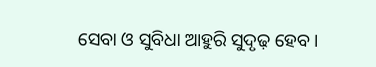ସେବା ଓ ସୁବିଧା ଆହୁରି ସୁଦୃଢ଼ ହେବ।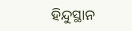ହିନ୍ଦୁସ୍ଥାନ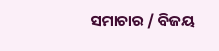ସମାଚାର / ବିଜୟ